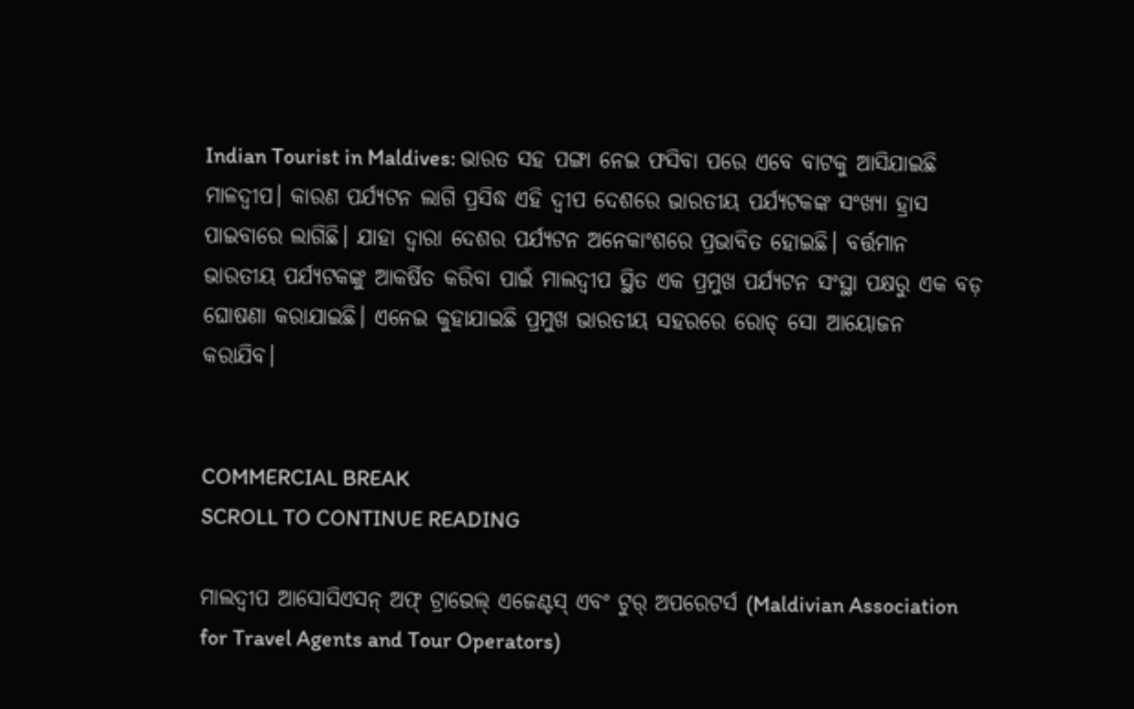Indian Tourist in Maldives: ଭାରତ ସହ ପଙ୍ଗା ନେଇ ଫସିବା ପରେ ଏବେ ବାଟକୁ ଆସିଯାଇଛି ମାଳଦ୍ୱୀପ। କାରଣ ପର୍ଯ୍ୟଟନ ଲାଗି ପ୍ରସିଦ୍ଧ ଏହି ଦ୍ୱୀପ ଦେଶରେ ଭାରତୀୟ ପର୍ଯ୍ୟଟକଙ୍କ ସଂଖ୍ୟା ହ୍ରାସ ପାଇବାରେ ଲାଗିଛି। ଯାହା ଦ୍ୱାରା ଦେଶର ପର୍ଯ୍ୟଟନ ଅନେକାଂଶରେ ପ୍ରଭାବିତ ହୋଇଛି। ବର୍ତ୍ତମାନ ଭାରତୀୟ ପର୍ଯ୍ୟଟକଙ୍କୁ ଆକର୍ଷିତ କରିବା ପାଇଁ ମାଲଦ୍ୱୀପ ସ୍ଥିତ ଏକ ପ୍ରମୁଖ ପର୍ଯ୍ୟଟନ ସଂସ୍ଥା ପକ୍ଷରୁ ଏକ ବଡ଼ ଘୋଷଣା କରାଯାଇଛି। ଏନେଇ କୁହାଯାଇଛି ପ୍ରମୁଖ ଭାରତୀୟ ସହରରେ ରୋଡ୍ ସୋ ଆୟୋଜନ କରାଯିବ।


COMMERCIAL BREAK
SCROLL TO CONTINUE READING

ମାଲଦ୍ୱୀପ ଆସୋସିଏସନ୍ ଅଫ୍ ଟ୍ରାଭେଲ୍ ଏଜେଣ୍ଟସ୍ ଏବଂ ଟୁର୍ ଅପରେଟର୍ସ (Maldivian Association for Travel Agents and Tour Operators)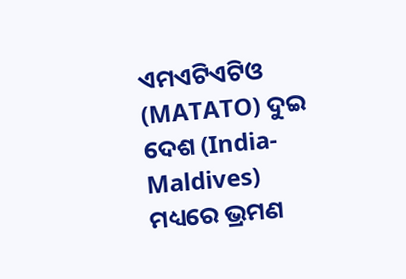ଏମଏଟିଏଟିଓ (MATATO) ଦୁଇ ଦେଶ (India-Maldives) ମଧ୍ୟରେ ଭ୍ରମଣ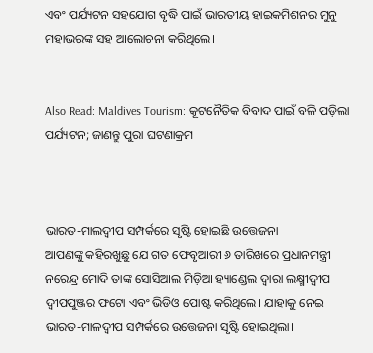ଏବଂ ପର୍ଯ୍ୟଟନ ସହଯୋଗ ବୃଦ୍ଧି ପାଇଁ ଭାରତୀୟ ହାଇକମିଶନର ମୁନୁ ମହାଭରଙ୍କ ସହ ଆଲୋଚନା କରିଥିଲେ।


Also Read: Maldives Tourism: କୂଟନୈତିକ ବିବାଦ ପାଇଁ ବଳି ପଡ଼ିଲା ପର୍ଯ୍ୟଟନ; ଜାଣନ୍ତୁ ପୁରା ଘଟଣାକ୍ରମ



ଭାରତ-ମାଲଦ୍ୱୀପ ସମ୍ପର୍କରେ ସୃଷ୍ଟି ହୋଇଛି ଉତ୍ତେଜନା
ଆପଣଙ୍କୁ କହିରଖୁଛୁ ଯେ ଗତ ଫେବୃଆରୀ ୬ ତାରିଖରେ ପ୍ରଧାନମନ୍ତ୍ରୀ ନରେନ୍ଦ୍ର ମୋଦି ତାଙ୍କ ସୋସିଆଲ ମିଡ଼ିଆ ହ୍ୟାଣ୍ଡେଲ ଦ୍ୱାରା ଲକ୍ଷ୍ମୀଦ୍ୱୀପ ଦ୍ୱୀପପୁଞ୍ଜର ଫଟୋ ଏବଂ ଭିଡିଓ ପୋଷ୍ଟ କରିଥିଲେ। ଯାହାକୁ ନେଇ ଭାରତ-ମାଳଦ୍ୱୀପ ସମ୍ପର୍କରେ ଉତ୍ତେଜନା ସୃଷ୍ଟି ହୋଇଥିଲା।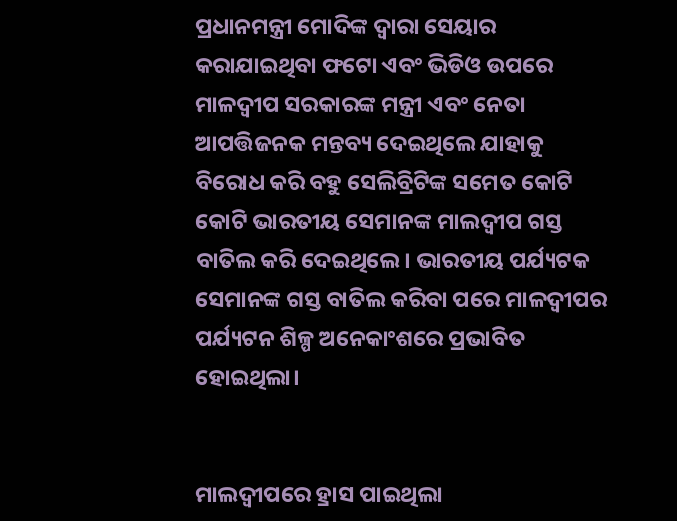ପ୍ରଧାନମନ୍ତ୍ରୀ ମୋଦିଙ୍କ ଦ୍ୱାରା ସେୟାର କରାଯାଇଥିବା ଫଟୋ ଏବଂ ଭିଡିଓ ଉପରେ ମାଳଦ୍ୱୀପ ସରକାରଙ୍କ ମନ୍ତ୍ରୀ ଏବଂ ନେତା ଆପତ୍ତିଜନକ ମନ୍ତବ୍ୟ ଦେଇଥିଲେ ଯାହାକୁ ବିରୋଧ କରି ବହୁ ସେଲିବ୍ରିଟିଙ୍କ ସମେତ କୋଟି କୋଟି ଭାରତୀୟ ସେମାନଙ୍କ ମାଲଦ୍ୱୀପ ଗସ୍ତ ବାତିଲ କରି ଦେଇଥିଲେ। ଭାରତୀୟ ପର୍ଯ୍ୟଟକ ସେମାନଙ୍କ ଗସ୍ତ ବାତିଲ କରିବା ପରେ ମାଳଦ୍ୱୀପର ପର୍ଯ୍ୟଟନ ଶିଳ୍ପ ଅନେକାଂଶରେ ପ୍ରଭାବିତ ହୋଇଥିଲା।


ମାଲଦ୍ୱୀପରେ ହ୍ରାସ ପାଇଥିଲା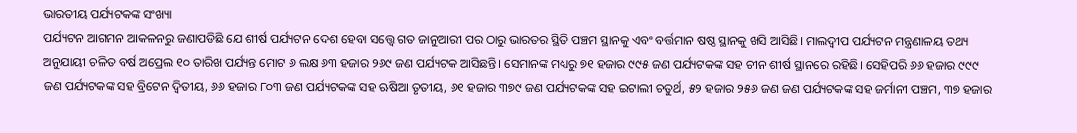ଭାରତୀୟ ପର୍ଯ୍ୟଟକଙ୍କ ସଂଖ୍ୟା
ପର୍ଯ୍ୟଟନ ଆଗମନ ଆକଳନରୁ ଜଣାପଡିଛି ଯେ ଶୀର୍ଷ ପର୍ଯ୍ୟଟନ ଦେଶ ହେବା ସତ୍ତ୍ୱେ ଗତ ଜାନୁଆରୀ ପର ଠାରୁ ଭାରତର ସ୍ଥିତି ପଞ୍ଚମ ସ୍ଥାନକୁ ଏବଂ ବର୍ତ୍ତମାନ ଷଷ୍ଠ ସ୍ଥାନକୁ ଖସି ଆସିଛି। ମାଲଦ୍ୱୀପ ପର୍ଯ୍ୟଟନ ମନ୍ତ୍ରଣାଳୟ ତଥ୍ୟ ଅନୁଯାୟୀ ଚଳିତ ବର୍ଷ ଅପ୍ରେଲ ୧୦ ତାରିଖ ପର୍ଯ୍ୟନ୍ତ ମୋଟ ୬ ଲକ୍ଷ ୬୩ ହଜାର ୨୬୯ ଜଣ ପର୍ଯ୍ୟଟକ ଆସିଛନ୍ତି। ସେମାନଙ୍କ ମଧ୍ୟରୁ ୭୧ ହଜାର ୯୯୫ ଜଣ ପର୍ଯ୍ୟଟକଙ୍କ ସହ ଚୀନ ଶୀର୍ଷ ସ୍ଥାନରେ ରହିଛି। ସେହିପରି ୬୬ ହଜାର ୯୯୯ ଜଣ ପର୍ଯ୍ୟଟକଙ୍କ ସହ ବ୍ରିଟେନ ଦ୍ୱିତୀୟ, ୬୬ ହଜାର ୮୦୩ ଜଣ ପର୍ଯ୍ୟଟକଙ୍କ ସହ ଋଷିଆ ତୃତୀୟ, ୬୧ ହଜାର ୩୭୯ ଜଣ ପର୍ଯ୍ୟଟକଙ୍କ ସହ ଇଟାଲୀ ଚତୁର୍ଥ, ୫୨ ହଜାର ୨୫୬ ଜଣ ଜଣ ପର୍ଯ୍ୟଟକଙ୍କ ସହ ଜର୍ମାନୀ ପଞ୍ଚମ, ୩୭ ହଜାର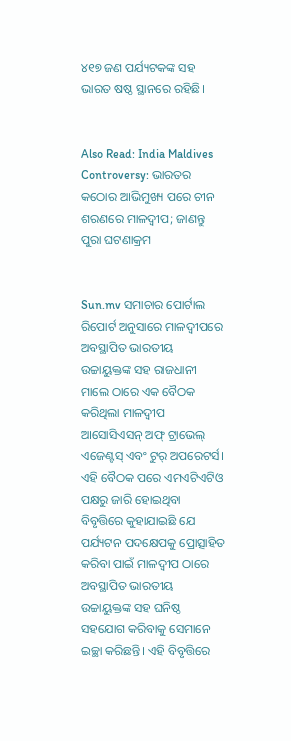୪୧୭ ଜଣ ପର୍ଯ୍ୟଟକଙ୍କ ସହ ଭାରତ ଷଷ୍ଠ ସ୍ଥାନରେ ରହିଛି।


Also Read: India Maldives Controversy: ଭାରତର କଠୋର ଆଭିମୁଖ୍ୟ ପରେ ଚୀନ ଶରଣରେ ମାଳଦ୍ୱୀପ; ଜାଣନ୍ତୁ ପୁରା ଘଟଣାକ୍ରମ


Sun.mv ସମାଚାର ପୋର୍ଟାଲ ରିପୋର୍ଟ ଅନୁସାରେ ମାଳଦ୍ୱୀପରେ ଅବସ୍ଥାପିତ ଭାରତୀୟ ଉଚ୍ଚାୟୁକ୍ତଙ୍କ ସହ ରାଜଧାନୀ ମାଲେ ଠାରେ ଏକ ବୈଠକ କରିଥିଲା ମାଳଦ୍ୱୀପ ଆସୋସିଏସନ୍ ଅଫ୍ ଟ୍ରାଭେଲ୍ ଏଜେଣ୍ଟସ୍ ଏବଂ ଟୁର୍ ଅପରେଟର୍ସ। ଏହି ବୈଠକ ପରେ ଏମଏଟିଏଟିଓ ପକ୍ଷରୁ ଜାରି ହୋଇଥିବା ବିବୃତ୍ତିରେ କୁହାଯାଇଛି ଯେ ପର୍ଯ୍ୟଟନ ପଦକ୍ଷେପକୁ ପ୍ରୋତ୍ସାହିତ କରିବା ପାଇଁ ମାଳଦ୍ୱୀପ ଠାରେ ଅବସ୍ଥାପିତ ଭାରତୀୟ ଉଚ୍ଚାୟୁକ୍ତଙ୍କ ସହ ଘନିଷ୍ଠ ସହଯୋଗ କରିବାକୁ ସେମାନେ ଇଚ୍ଛା କରିଛନ୍ତି। ଏହି ବିବୃତ୍ତିରେ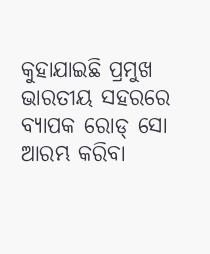କୁହାଯାଇଛି ପ୍ରମୁଖ ଭାରତୀୟ ସହରରେ ବ୍ୟାପକ ରୋଡ୍ ସୋ ଆରମ୍ଭ କରିବା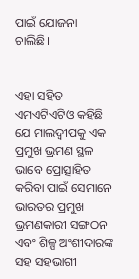ପାଇଁ ଯୋଜନା ଚାଲିଛି।


ଏହା ସହିତ ଏମଏଟିଏଟିଓ କହିଛି ଯେ ମାଲଦ୍ୱୀପକୁ ଏକ ପ୍ରମୁଖ ଭ୍ରମଣ ସ୍ଥଳ ଭାବେ ପ୍ରୋତ୍ସାହିତ କରିବା ପାଇଁ ସେମାନେ ଭାରତର ପ୍ରମୁଖ ଭ୍ରମଣକାରୀ ସଙ୍ଗଠନ ଏବଂ ଶିଳ୍ପ ଅଂଶୀଦାରଙ୍କ ସହ ସହଭାଗୀ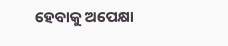ହେବାକୁ ଅପେକ୍ଷା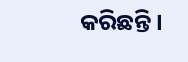କରିଛନ୍ତି।